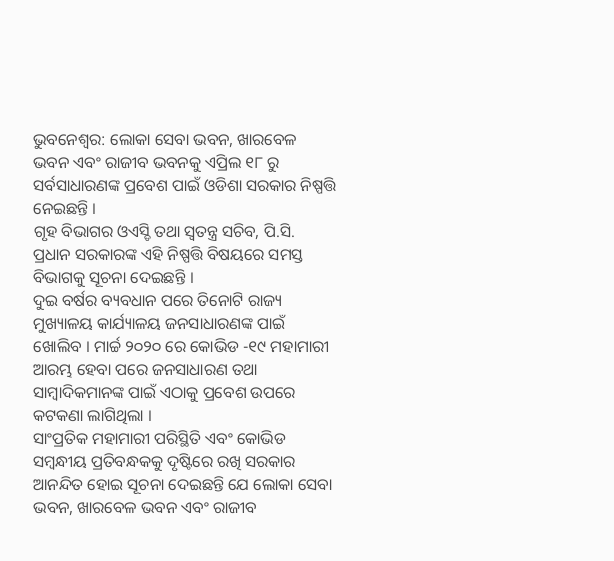ଭୁବନେଶ୍ୱର: ଲୋକା ସେବା ଭବନ, ଖାରବେଳ ଭବନ ଏବଂ ରାଜୀବ ଭବନକୁ ଏପ୍ରିଲ ୧୮ ରୁ ସର୍ବସାଧାରଣଙ୍କ ପ୍ରବେଶ ପାଇଁ ଓଡିଶା ସରକାର ନିଷ୍ପତ୍ତି ନେଇଛନ୍ତି ।
ଗୃହ ବିଭାଗର ଓଏସ୍ଡି ତଥା ସ୍ୱତନ୍ତ୍ର ସଚିବ, ପି.ସି. ପ୍ରଧାନ ସରକାରଙ୍କ ଏହି ନିଷ୍ପତ୍ତି ବିଷୟରେ ସମସ୍ତ ବିଭାଗକୁ ସୂଚନା ଦେଇଛନ୍ତି ।
ଦୁଇ ବର୍ଷର ବ୍ୟବଧାନ ପରେ ତିନୋଟି ରାଜ୍ୟ ମୁଖ୍ୟାଳୟ କାର୍ଯ୍ୟାଳୟ ଜନସାଧାରଣଙ୍କ ପାଇଁ ଖୋଲିବ । ମାର୍ଚ୍ଚ ୨୦୨୦ ରେ କୋଭିଡ -୧୯ ମହାମାରୀ ଆରମ୍ଭ ହେବା ପରେ ଜନସାଧାରଣ ତଥା ସାମ୍ବାଦିକମାନଙ୍କ ପାଇଁ ଏଠାକୁ ପ୍ରବେଶ ଉପରେ କଟକଣା ଲାଗିଥିଲା ।
ସାଂପ୍ରତିକ ମହାମାରୀ ପରିସ୍ଥିତି ଏବଂ କୋଭିଡ ସମ୍ବନ୍ଧୀୟ ପ୍ରତିବନ୍ଧକକୁ ଦୃଷ୍ଟିରେ ରଖି ସରକାର ଆନନ୍ଦିତ ହୋଇ ସୂଚନା ଦେଇଛନ୍ତି ଯେ ଲୋକା ସେବା ଭବନ, ଖାରବେଳ ଭବନ ଏବଂ ରାଜୀବ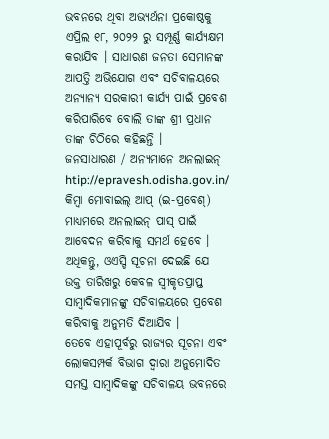ଭବନରେ ଥିବା ଅଭ୍ୟର୍ଥନା ପ୍ରକୋଷ୍ଠକୁ ଏପ୍ରିଲ ୧୮, ୨୦୨୨ ରୁ ସମ୍ପୂର୍ଣ୍ଣ କାର୍ଯ୍ୟକ୍ଷମ କରାଯିବ । ସାଧାରଣ ଜନତା ସେମାନଙ୍କ ଆପତ୍ତି ଅଭିଯୋଗ ଏବଂ ସଚିବାଳୟରେ ଅନ୍ୟାନ୍ୟ ସରକାରୀ କାର୍ଯ୍ୟ ପାଇଁ ପ୍ରବେଶ କରିପାରିବେ ବୋଲି ତାଙ୍କ ଶ୍ରୀ ପ୍ରଧାନ ତାଙ୍କ ଚିଠିରେ କହିଛନ୍ତି ।
ଜନସାଧାରଣ / ଅନ୍ୟମାନେ ଅନଲାଇନ୍ htip://epravesh.odisha.gov.in/ କିମ୍ବା ମୋବାଇଲ୍ ଆପ୍ (ଇ-ପ୍ରବେଶ୍) ମାଧ୍ୟମରେ ଅନଲାଇନ୍ ପାସ୍ ପାଇଁ ଆବେଦନ କରିବାକୁ ସମର୍ଥ ହେବେ ।
ଅଧିକନ୍ତୁ, ଓଏସ୍ଡି ସୂଚନା ଦେଇଛି ଯେ ଉକ୍ତ ତାରିଖରୁ କେବଳ ସ୍ୱୀକୃତପ୍ରାପ୍ତ ସାମ୍ବାଦିକମାନଙ୍କୁ ସଚିବାଳୟରେ ପ୍ରବେଶ କରିବାକୁ ଅନୁମତି ଦିଆଯିବ ।
ତେବେ ଏହାପୂର୍ବରୁ ରାଜ୍ୟର ସୂଚନା ଏବଂ ଲୋକସମ୍ପର୍କ ବିଭାଗ ଦ୍ୱାରା ଅନୁମୋଦିତ ସମସ୍ତ ସାମ୍ବାଦିକଙ୍କୁ ସଚିବାଳୟ ଭବନରେ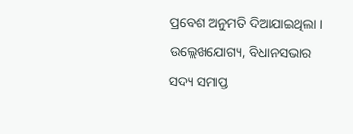ପ୍ରବେଶ ଅନୁମତି ଦିଆଯାଇଥିଲା ।
ଉଲ୍ଲେଖଯୋଗ୍ୟ, ବିଧାନସଭାର ସଦ୍ୟ ସମାପ୍ତ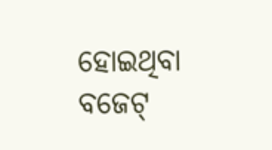ହୋଇଥିବା ବଜେଟ୍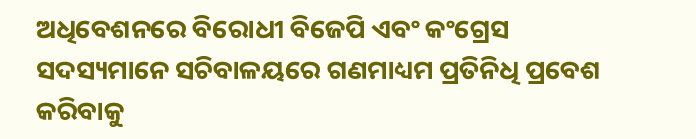ଅଧିବେଶନରେ ବିରୋଧୀ ବିଜେପି ଏବଂ କଂଗ୍ରେସ ସଦସ୍ୟମାନେ ସଚିବାଳୟରେ ଗଣମାଧ୍ୟମ ପ୍ରତିନିଧି ପ୍ରବେଶ କରିବାକୁ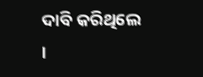ଦାବି କରିଥିଲେ ।